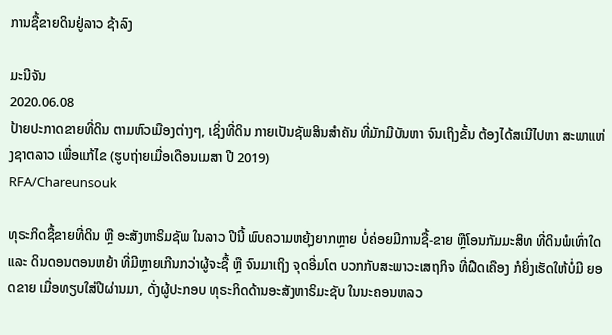ການຊື້ຂາຍດິນຢູ່ລາວ ຊ້າລົງ

ມະນີຈັນ
2020.06.08
ປ້າຍປະກາດຂາຍທີ່ດິນ ຕາມຫົວເມືອງຕ່າງໆ, ເຊິ່ງທີ່ດິນ ກາຍເປັນຊັພສິນສຳຄັນ ທີ່ມັກມີບັນຫາ ຈົນເຖິງຂັ້ນ ຕ້ອງໄດ້ສເນີໄປຫາ ສະພາແຫ່ງຊາຕລາວ ເພື່ອແກ້ໄຂ (ຮູບຖ່າຍເມື່ອເດືອນເມສາ ປີ 2019)
RFA/Chareunsouk

ທຸຣະກິດຊື້ຂາຍທີ່ດິນ ຫຼື ອະສັງຫາຣິມຊັພ ໃນລາວ ປີນີ້ ພົບຄວາມຫຍຸ້ງຍາກຫຼາຍ ບໍ່ຄ່ອຍມີການຊື້-ຂາຍ ຫຼືໂອນກັມມະສິທ ທີ່ດິນພໍເທົ່າໃດ ແລະ ດິນດອນຕອນຫຍ້າ ທີ່ມີຫຼາຍເກີນກວ່າຜູ້ຈະຊື້ ຫຼື ຈົນມາເຖິງ ຈຸດອີ່ມໂຕ ບວກກັບສະພາວະເສຖກິຈ ທີ່ຝືດເຄືອງ ກໍຍິ່ງເຮັດໃຫ້ບໍ່ມີ ຍອດຂາຍ ເມື່ອທຽບໃສ່ປີຜ່ານມາ, ດັ່ງຜູ້ປະກອບ ທຸຣະກິດດ້ານອະສັງຫາຣິມະຊັບ ໃນນະຄອນຫລວ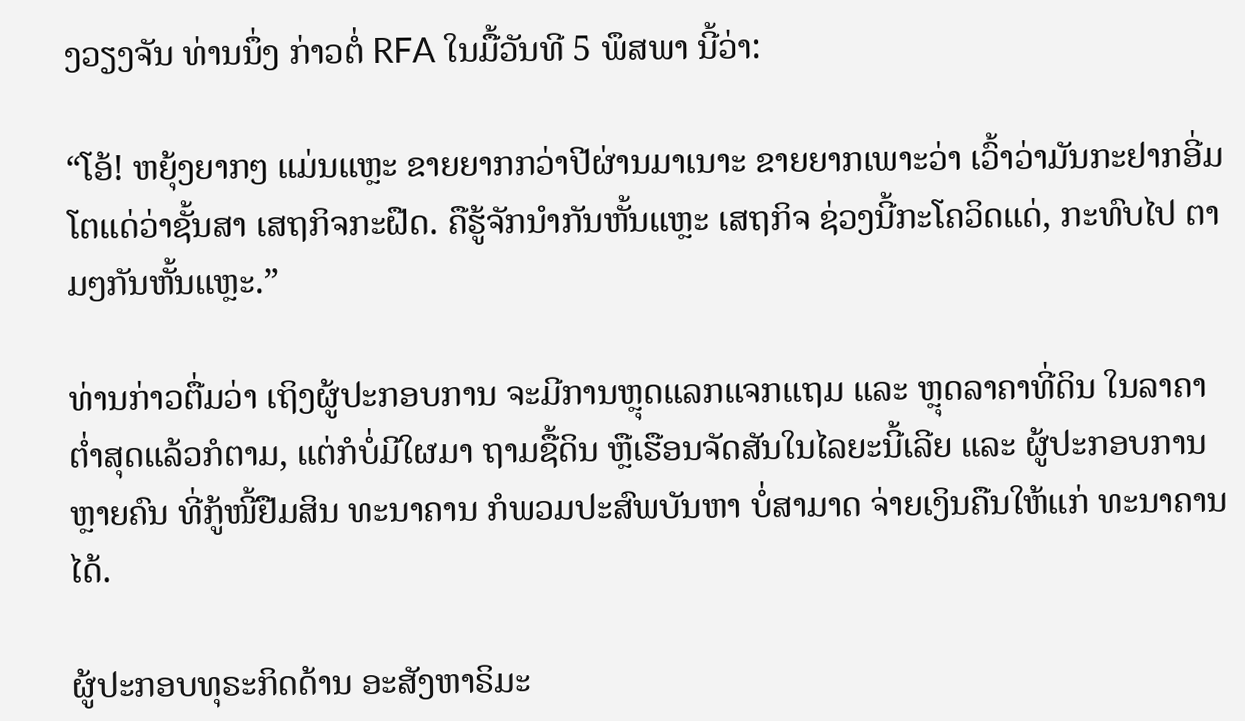ງວຽງຈັນ ທ່ານນຶ່ງ ກ່າວຕໍ່ RFA ໃນມື້ວັນທີ 5 ພຶສພາ ນີ້ວ່າ:

“ໂອ້! ຫຍຸ້ງຍາກໆ ແມ່ນແຫຼະ ຂາຍຍາກກວ່າປີຜ່ານມາເນາະ ຂາຍຍາກເພາະວ່າ ເວົ້າວ່າມັນກະຢາກອີ່ມໂຕແດ່ວ່າຊັ້ນສາ ເສຖກິຈກະຝືດ. ຄືຮູ້ຈັກນຳກັນຫັ້ນແຫຼະ ເສຖກິຈ ຊ່ວງນີ້ກະໂຄວິດແດ່, ກະທົບໄປ ຕາມໆກັນຫັ້ນແຫຼະ.”

ທ່ານກ່າວຕື່ມວ່າ ເຖິງຜູ້ປະກອບການ ຈະມີການຫຼຸດແລກແຈກແຖມ ແລະ ຫຼຸດລາຄາທີ່ດິນ ໃນລາຄາຕ່ຳສຸດແລ້ວກໍຕາມ, ແຕ່ກໍບໍ່ມີໃຜມາ ຖາມຊື້ດິນ ຫຼືເຮືອນຈັດສັນໃນໄລຍະນີ້ເລີຍ ແລະ ຜູ້ປະກອບການ ຫຼາຍຄົນ ທີ່ກູ້ໜີ້ຢືມສິນ ທະນາຄານ ກໍພວມປະສົພບັນຫາ ບໍ່ສາມາດ ຈ່າຍເງິນຄືນໃຫ້ແກ່ ທະນາຄານໄດ້.

ຜູ້ປະກອບທຸຣະກິດດ້ານ ອະສັງຫາຣິມະ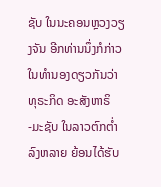ຊັບ ໃນນະຄອນຫຼວງວຽງຈັນ ອີກທ່ານນຶ່ງກໍກ່າວ ໃນທໍານອງດຽວກັນວ່າ ທຸຣະກິດ ອະສັງຫາຣິ -ມະຊັບ ໃນລາວຕົກຕໍ່າລົງຫລາຍ ຍ້ອນໄດ້ຮັບ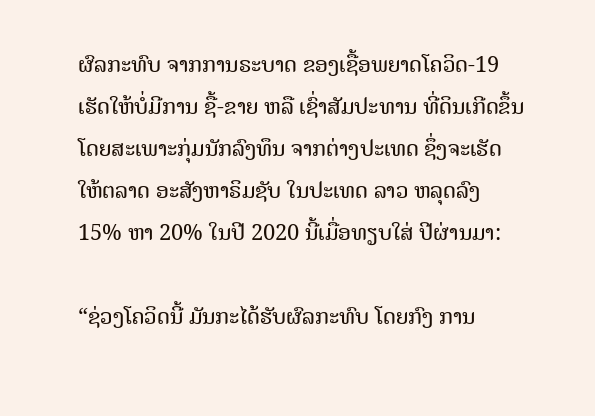ຜົລກະທົບ ຈາກການຣະບາດ ຂອງເຊື້ອພຍາດໂຄວິດ-19 ເຮັດໃຫ້ບໍ່ມີການ ຊື້-ຂາຍ ຫລື ເຊົ່າສັມປະທານ ທີ່ດິນເກີດຂຶ້ນ ໂດຍສະເພາະກຸ່ມນັກລົງທຶນ ຈາກຕ່າງປະເທດ ຊຶ່ງຈະເຮັດໃຫ້ຕລາດ ອະສັງຫາຣິມຊັບ ໃນປະເທດ ລາວ ຫລຸດລົງ 15% ຫາ 20% ໃນປີ 2020 ນີ້ເມື່ອທຽບໃສ່ ປີຜ່ານມາ:

“ຊ່ວງໂຄວິດນີ້ ມັນກະໄດ້ຮັບຜົລກະທົບ ໂດຍກົງ ການ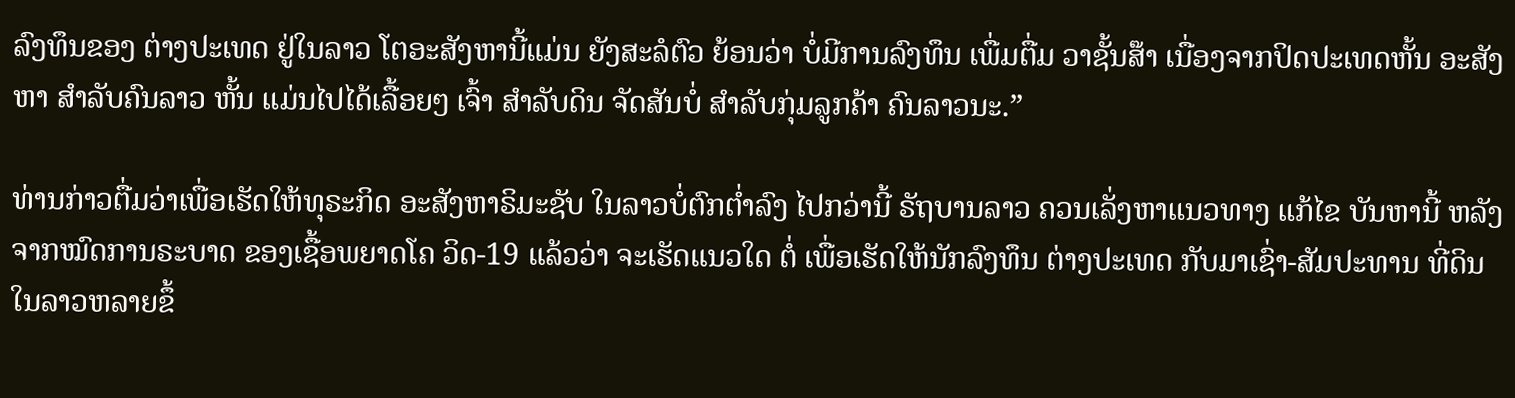ລົງທຶນຂອງ ຕ່າງປະເທດ ຢູ່ໃນລາວ ໂຕອະສັງຫານີ້ແມ່ນ ຍັງສະລໍຕົວ ຍ້ອນວ່າ ບໍ່ມີການລົງທຶນ ເພື່ມຕື່ມ ວາຊັ້ນສ໊າ ເນື່ອງຈາກປິດປະເທດຫັ້ນ ອະສັງຫາ ສໍາລັບຄົນລາວ ຫັ້ນ ແມ່ນໄປໄດ້ເລື້ອຍໆ ເຈົ້າ ສໍາລັບດິນ ຈັດສັນບໍ່ ສໍາລັບກຸ່ມລູກຄ້າ ຄົນລາວນະ.”

ທ່ານກ່າວຕື່ມວ່າເພື່ອເຮັດໃຫ້ທຸຣະກິດ ອະສັງຫາຣິມະຊັບ ໃນລາວບໍ່ຕົກຕໍ່າລົງ ໄປກວ່ານີ້ ຣັຖບານລາວ ຄວນເລັ່ງຫາແນວທາງ ແກ້ໄຂ ບັນຫານີ້ ຫລັງຈາກໝົດການຣະບາດ ຂອງເຊື້ອພຍາດໂຄ ວິດ-19 ແລ້ວວ່າ ຈະເຮັດແນວໃດ ຕໍ່ ເພື່ອເຮັດໃຫ້ນັກລົງທຶນ ຕ່າງປະເທດ ກັບມາເຊົ່າ-ສັມປະທານ ທີ່ດິນໃນລາວຫລາຍຂຶ້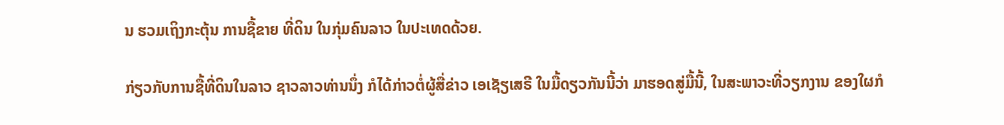ນ ຮວມເຖິງກະຕຸ້ນ ການຊື້ຂາຍ ທີ່ດິນ ໃນກຸ່ມຄົນລາວ ໃນປະເທດດ້ວຍ.

ກ່ຽວກັບການຊື້ທີ່ດິນໃນລາວ ຊາວລາວທ່ານນຶ່ງ ກໍໄດ້ກ່າວຕໍ່ຜູ້ສື່ຂ່າວ ເອເຊັຽເສຣີ ໃນມື້ດຽວກັນນີ້ວ່າ ມາຮອດສູ່ມື້ນີ້, ໃນສະພາວະທີ່ວຽກງານ ຂອງໃຜກໍ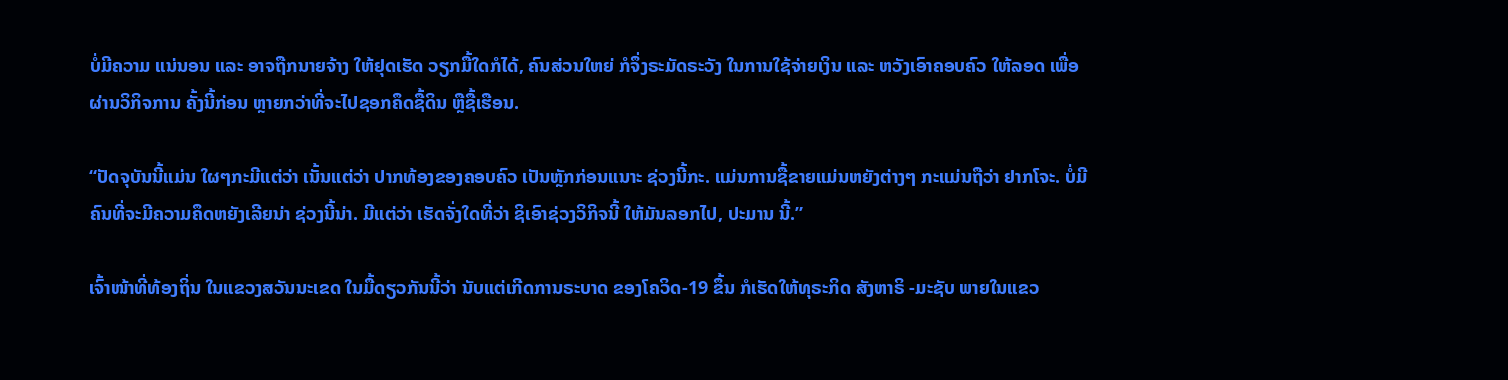ບໍ່ມີຄວາມ ແນ່ນອນ ແລະ ອາຈຖືກນາຍຈ້າງ ໃຫ້ຢຸດເຮັດ ວຽກມື້ໃດກໍໄດ້, ຄົນສ່ວນໃຫຍ່ ກໍຈຶ່ງຣະມັດຣະວັງ ໃນການໃຊ້ຈ່າຍເງິນ ແລະ ຫວັງເອົາຄອບຄົວ ໃຫ້ລອດ ເພື່ອຜ່ານວິກິຈການ ຄັ້ງນີ້ກ່ອນ ຫຼາຍກວ່າທີ່ຈະໄປຊອກຄຶດຊື້ດິນ ຫຼືຊື້ເຮືອນ.

“ປັດຈຸບັນນີ້ແມ່ນ ໃຜໆກະມີແຕ່ວ່າ ເນັ້ນແຕ່ວ່າ ປາກທ້ອງຂອງຄອບຄົວ ເປັນຫຼັກກ່ອນແນາະ ຊ່ວງນີ້ກະ. ແມ່ນການຊື້ຂາຍແມ່ນຫຍັງຕ່າງໆ ກະແມ່ນຖືວ່າ ຢາກໂຈະ. ບໍ່ມີຄົນທີ່ຈະມີຄວາມຄຶດຫຍັງເລີຍນ່າ ຊ່ວງນີ້ນ່າ. ມີແຕ່ວ່າ ເຮັດຈັ່ງໃດທີ່ວ່າ ຊິເອົາຊ່ວງວິກິຈນີ້ ໃຫ້ມັນລອກໄປ, ປະມານ ນີ້.”

ເຈົ້າໜ້າທີ່ທ້ອງຖິ່ນ ໃນແຂວງສວັນນະເຂດ ໃນມື້ດຽວກັນນີ້ວ່າ ນັບແຕ່ເກີດການຣະບາດ ຂອງໂຄວິດ-19 ຂຶ້ນ ກໍເຮັດໃຫ້ທຸຣະກິດ ສັງຫາຣິ -ມະຊັບ ພາຍໃນແຂວ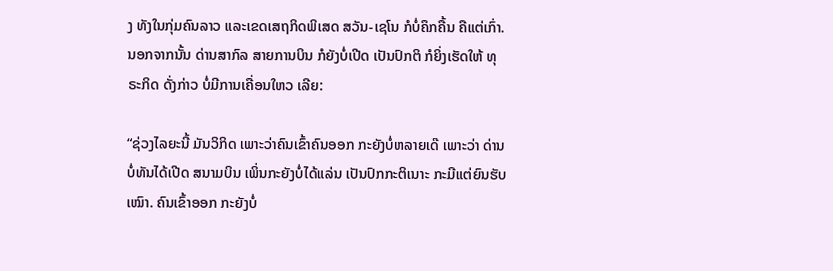ງ ທັງໃນກຸ່ມຄົນລາວ ແລະເຂດເສຖກິດພິເສດ ສວັນ-ເຊໂນ ກໍບໍ່ຄຶກຄື້ນ ຄືແຕ່ເກົ່າ. ນອກຈາກນັ້ນ ດ່ານສາກົລ ສາຍການບິນ ກໍຍັງບໍ່ເປີດ ເປັນປົກຕິ ກໍຍິ່ງເຮັດໃຫ້ ທຸຣະກິດ ດັ່ງກ່າວ ບໍ່ມີການເຄື່ອນໃຫວ ເລີຍ:

“ຊ່ວງໄລຍະນີ້ ມັນວິກິດ ເພາະວ່າຄົນເຂົ້າຄົນອອກ ກະຍັງບໍ່ຫລາຍເດ໊ ເພາະວ່າ ດ່ານບໍ່ທັນໄດ້ເປີດ ສນາມບິນ ເພິ່ນກະຍັງບໍ່ໄດ້ແລ່ນ ເປັນປົກກະຕິເນາະ ກະມີແຕ່ຍົນຮັບເໝົາ. ຄົນເຂົ້າອອກ ກະຍັງບໍ່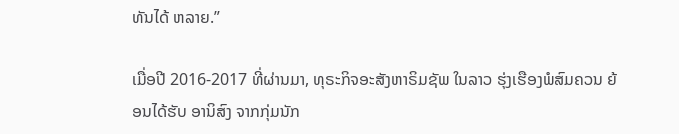ທັນໄດ້ ຫລາຍ.”

ເມື່ອປີ 2016-2017 ທີ່ຜ່ານມາ, ທຸຣະກິຈອະສັງຫາຣິມຊັພ ໃນລາວ ຮຸ່ງເຮືອງພໍສົມຄວນ ຍ້ອນໄດ້ຮັບ ອານິສົງ ຈາກກຸ່ມນັກ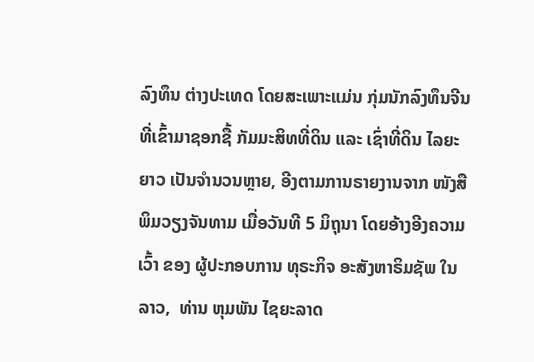ລົງທຶນ ຕ່າງປະເທດ ໂດຍສະເພາະແມ່ນ ກຸ່ມນັກລົງທຶນຈີນ ທີ່ເຂົ້າມາຊອກຊື້ ກັມມະສິທທີ່ດິນ ແລະ ເຊົ່າທີ່ດິນ ໄລຍະຍາວ ເປັນຈຳນວນຫຼາຍ, ອີງຕາມການຣາຍງານຈາກ ໜັງສືພິມວຽງຈັນທາມ ເມື່ອວັນທີ 5 ມິຖຸນາ ໂດຍອ້າງອີງຄວາມເວົ້າ ຂອງ ຜູ້ປະກອບການ ທຸຣະກິຈ ອະສັງຫາຣິມຊັພ ໃນລາວ,  ທ່ານ ຫຸມພັນ ໄຊຍະລາດ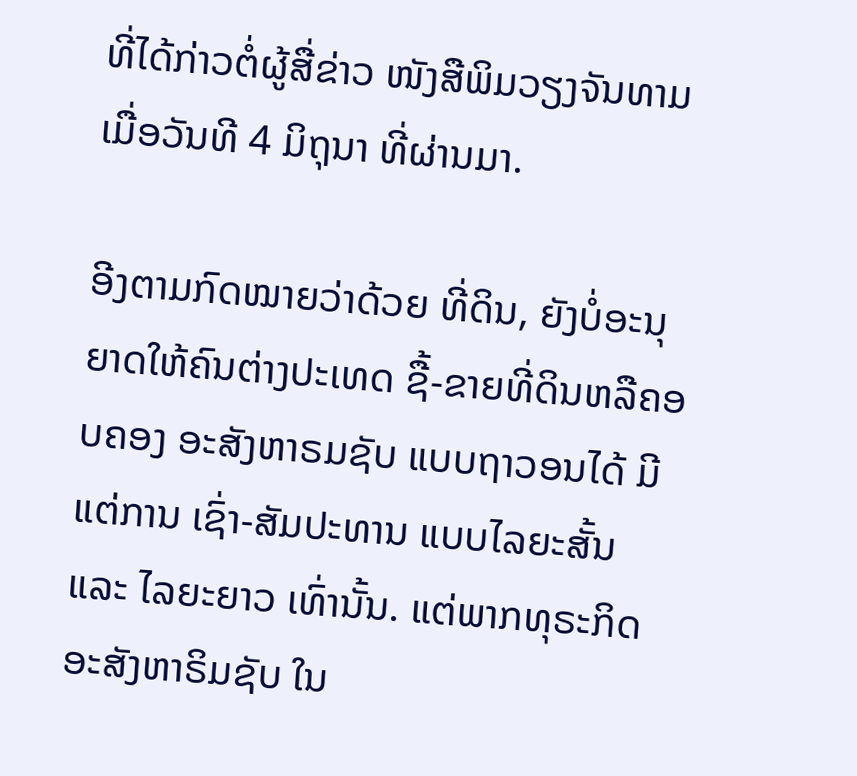ທີ່ໄດ້ກ່າວຕໍ່ຜູ້ສື່ຂ່າວ ໜັງສືພິມວຽງຈັນທາມ ເມື່ອວັນທີ 4 ມິຖຸນາ ທີ່ຜ່ານມາ.

ອີງຕາມກົດໝາຍວ່າດ້ວຍ ທີ່ດິນ, ຍັງບໍ່ອະນຸຍາດໃຫ້ຄົນຕ່າງປະເທດ ຊື້-ຂາຍທີ່ດິນຫລືຄອບຄອງ ອະສັງຫາຣມຊັບ ແບບຖາວອນໄດ້ ມີແຕ່ການ ເຊົ່າ-ສັມປະທານ ແບບໄລຍະສັ້ນ ແລະ ໄລຍະຍາວ ເທົ່ານັ້ນ. ແຕ່ພາກທຸຣະກິດ ອະສັງຫາຣິມຊັບ ໃນ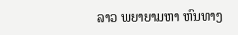ລາວ ພຍາຍາມຫາ ຫົນທາງ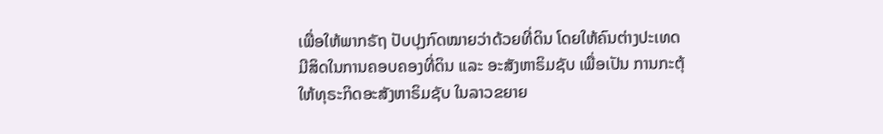ເພື່ອໃຫ້ພາກຣັຖ ປັບປຸງກົດໝາຍວ່າດ້ວຍທີ່ດິນ ໂດຍໃຫ້ຄົນຕ່າງປະເທດ ມີສິດໃນການຄອບຄອງທີ່ດິນ ແລະ ອະສັງຫາຣິມຊັບ ເພື່ອເປັນ ການກະຕຸ້ ໃຫ້ທຸຣະກິດອະສັງຫາຣິມຊັບ ໃນລາວຂຍາຍ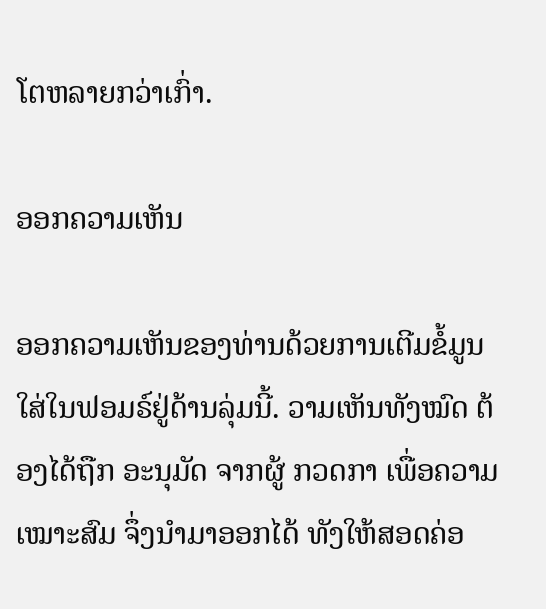ໂຕຫລາຍກວ່າເກົ່າ.

ອອກຄວາມເຫັນ

ອອກຄວາມເຫັນຂອງທ່ານດ້ວຍການເຕີມຂໍ້ມູນໃສ່ໃນຟອມຣ໌ຢູ່ດ້ານລຸ່ມນີ້. ວາມເຫັນທັງໝົດ ຕ້ອງໄດ້ຖືກ ອະນຸມັດ ຈາກຜູ້ ກວດກາ ເພື່ອຄວາມເໝາະສົມ ຈຶ່ງນໍາມາອອກໄດ້ ທັງໃຫ້ສອດຄ່ອ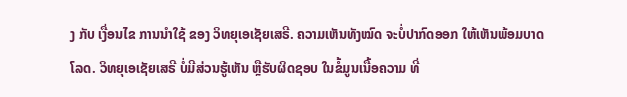ງ ກັບ ເງື່ອນໄຂ ການນຳໃຊ້ ຂອງ ວິທຍຸເອເຊັຍເສຣີ. ຄວາມເຫັນທັງໝົດ ຈະບໍ່ປາກົດອອກ ໃຫ້ເຫັນພ້ອມບາດໂລດ. ວິທຍຸເອເຊັຍເສຣີ ບໍ່ມີສ່ວນຮູ້ເຫັນ ຫຼືຮັບຜິດຊອບ ໃນຂໍ້ມູນເນື້ອຄວາມ ທີ່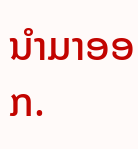ນໍາມາອອກ.